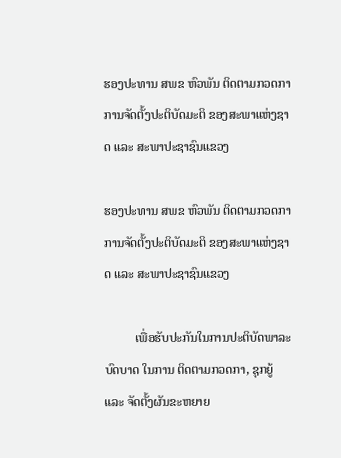ຮອງປະທານ ສພຂ ຫົວພັນ ຕິດຕາມກວດກາການຈັດຕັ້ງປະຕິບັດມະຕິ ຂອງສະພາແຫ່ງຊາດ ແລະ ສະພາປະຊາຊົນແຂວງ

ຮອງປະທານ ສພຂ ຫົວພັນ ຕິດຕາມກວດກາການຈັດຕັ້ງປະຕິບັດມະຕິ ຂອງສະພາແຫ່ງຊາດ ແລະ ສະພາປະຊາຊົນແຂວງ

          ເພື່ອຮັບປະກັນໃນການປະຕິບັດພາລະບົດບາດ ໃນການ ຕິດຕາມກວດກາ, ຊຸກຍູ້ ແລະ ຈັດຕັ້ງຜັນຂະຫຍາຍ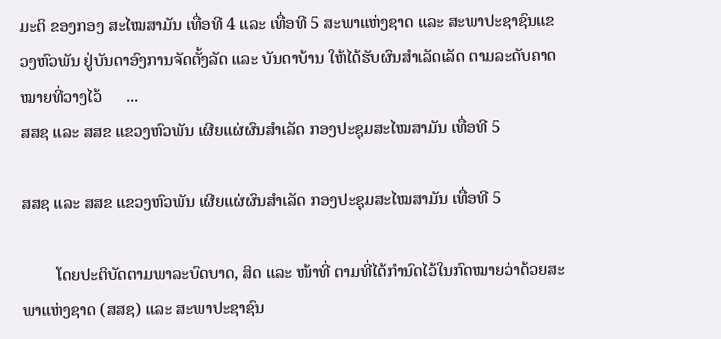ມະຕິ ຂອງກອງ ສະໄໝສາມັນ ເທື່ອທີ 4 ແລະ ເທື່ອທີ 5 ສະພາແຫ່ງຊາດ ແລະ ສະພາປະຊາຊົນແຂວງຫົວພັນ ຢູ່ບັນດາອົງການຈັດຕັ້ງລັດ ແລະ ບັນດາບ້ານ ໃຫ້ໄດ້ຮັບຜົນສຳເລັດເລັດ ຕາມລະດັບຄາດໝາຍທີ່ວາງໄວ້      ...
ສສຊ ແລະ ສສຂ ແຂວງຫົວພັນ ເຜີຍແຜ່ຜົນສຳເລັດ ກອງປະຊຸມສະໄໝສາມັນ ເທື່ອທີ 5

ສສຊ ແລະ ສສຂ ແຂວງຫົວພັນ ເຜີຍແຜ່ຜົນສຳເລັດ ກອງປະຊຸມສະໄໝສາມັນ ເທື່ອທີ 5

        ໂດຍປະຕິບັດຕາມພາລະບົດບາດ, ສິດ ແລະ ໜ້າທີ່ ຕາມທີ່ໄດ້ກຳນົດໄວ້ໃນກົດໝາຍວ່າດ້ວຍສະພາແຫ່ງຊາດ (ສສຊ) ແລະ ສະພາປະຊາຊົນ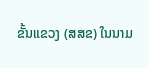ຂັ້ນແຂວງ (ສສຂ) ໃນນາມ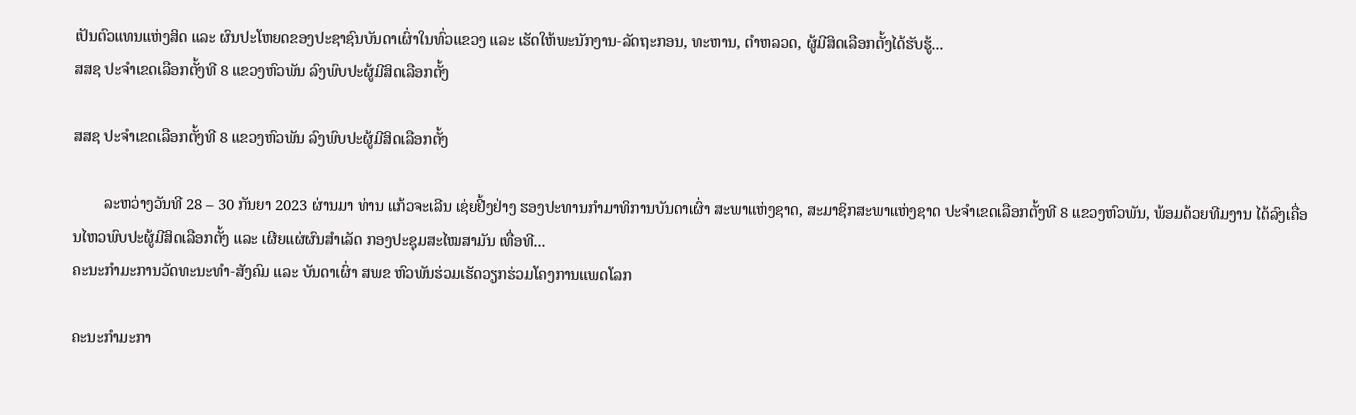ເປັນຕົວແທນແຫ່ງສິດ ແລະ ຜົນປະໂຫຍດຂອງປະຊາຊົນບັນດາເຜົ່າໃນທົ່ວແຂວງ ແລະ ເຮັດໃຫ້ພະນັກງານ-ລັດຖະກອນ, ທະຫານ, ຕຳຫລວດ, ຜູ້ມີສິດເລືອກຕັ້ງໄດ້ຮັບຮູ້...
ສສຊ ປະຈຳເຂດເລືອກຕັ້ງທີ 8 ແຂວງຫົວພັນ ລົງພົບປະຜູ້ມີສິດເລືອກຕັ້ງ

ສສຊ ປະຈຳເຂດເລືອກຕັ້ງທີ 8 ແຂວງຫົວພັນ ລົງພົບປະຜູ້ມີສິດເລືອກຕັ້ງ

        ລະຫວ່າງວັນທີ 28 – 30 ກັນຍາ 2023 ຜ່ານມາ ທ່ານ ແກ້ວຈະເລີນ ເຊ່ຍຢີ້ງຢ່າງ ຮອງປະທານກຳມາທິການບັນດາເຜົ່າ ສະພາແຫ່ງຊາດ, ສະມາຊິກສະພາແຫ່ງຊາດ ປະຈຳເຂດເລືອກຕັ້ງທີ 8 ແຂວງຫົວພັນ, ພ້ອມດ້ວຍທີມງານ ໄດ້ລົງເຄື່ອນໄຫວພົບປະຜູ້ມີສິດເລືອກຕັ້ງ ແລະ ເຜີຍແຜ່ຜົນສຳເລັດ ກອງປະຊຸມສະໄໝສາມັນ ເທື່ອທີ...
ຄະນະກໍາມະການວັດທະນະທໍາ-ສັງຄົມ ແລະ ບັນດາເຜົ່າ ສພຂ ຫົວພັນຮ່ວມເຮັດວຽກຮ່ວມໂຄງການແພດໂລກ

ຄະນະກໍາມະກາ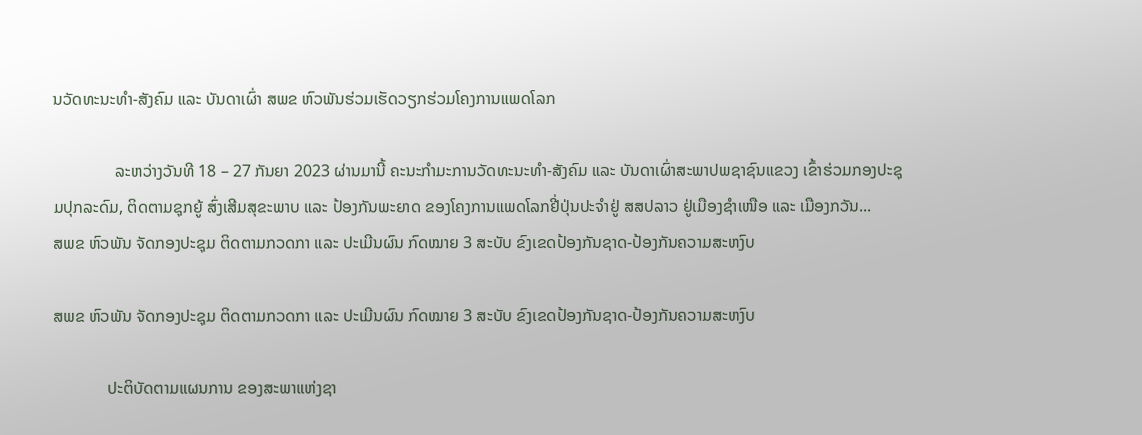ນວັດທະນະທໍາ-ສັງຄົມ ແລະ ບັນດາເຜົ່າ ສພຂ ຫົວພັນຮ່ວມເຮັດວຽກຮ່ວມໂຄງການແພດໂລກ

               ລະຫວ່າງວັນທີ 18 – 27 ກັນຍາ 2023 ຜ່ານມານີ້ ຄະນະກໍາມະການວັດທະນະທໍາ-ສັງຄົມ ແລະ ບັນດາເຜົ່າສະພາປພຊາຊົນແຂວງ ເຂົ້າຮ່ວມກອງປະຊຸມປຸກລະດົມ, ຕິດຕາມຊຸກຍູ້ ສົ່ງເສີມສຸຂະພາບ ແລະ ປ້ອງກັນພະຍາດ ຂອງໂຄງການແພດໂລກຢີ່ປຸ່ນປະຈໍາຢູ່ ສສປລາວ ຢູ່ເມືອງຊໍາເໜືອ ແລະ ເມືອງກວັນ...
ສພຂ ຫົວພັນ ຈັດກອງປະຊຸມ ຕິດຕາມກວດກາ ແລະ ປະເມີນຜົນ ກົດໝາຍ 3 ສະບັບ ຂົງເຂດປ້ອງກັນຊາດ-ປ້ອງກັນຄວາມສະຫງົບ

ສພຂ ຫົວພັນ ຈັດກອງປະຊຸມ ຕິດຕາມກວດກາ ແລະ ປະເມີນຜົນ ກົດໝາຍ 3 ສະບັບ ຂົງເຂດປ້ອງກັນຊາດ-ປ້ອງກັນຄວາມສະຫງົບ

             ປະຕິບັດຕາມແຜນການ ຂອງສະພາແຫ່ງຊາ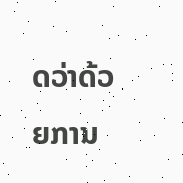ດວ່າດ້ວຍການ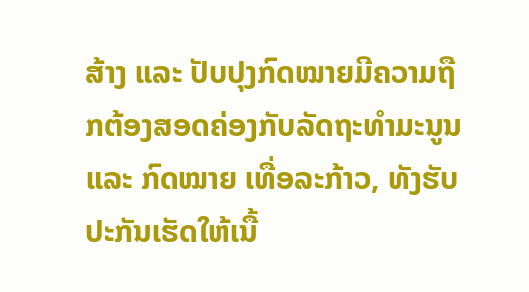ສ້າງ ແລະ ປັບປຸງກົດໝາຍມີຄວາມຖືກຕ້ອງສອດຄ່ອງກັບລັດຖະທຳມະນູນ ແລະ ກົດໝາຍ ເທື່ອລະກ້າວ, ທັງຮັບປະກັນເຮັດໃຫ້ເນື້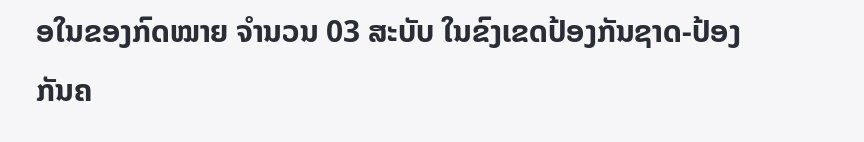ອໃນຂອງກົດໝາຍ ຈຳນວນ 03 ສະບັບ ໃນຂົງເຂດປ້ອງກັນຊາດ-ປ້ອງກັນຄ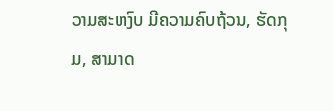ວາມສະຫງົບ ມີຄວາມຄົບຖ້ວນ, ຮັດກຸມ, ສາມາດ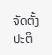ຈັດຕັ້ງປະຕິ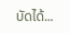ບັດໄດ້...